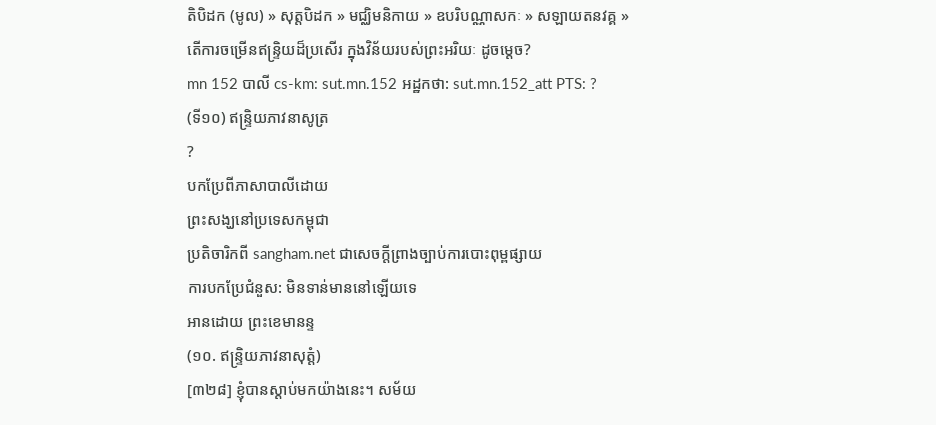តិបិដក (មូល) » សុត្តបិដក » មជ្ឈិមនិកាយ » ឧបរិបណ្ណាសកៈ » សឡាយតនវគ្គ »
តើការចម្រើនឥន្ទ្រិយដ៏ប្រសើរ ក្នុងវិន័យរបស់ព្រះអរិយៈ ដូចម្តេច?
mn 152 បាលី cs-km: sut.mn.152 អដ្ឋកថា: sut.mn.152_att PTS: ?
(ទី១០) ឥន្ទ្រិយភាវនាសូត្រ
?
បកប្រែពីភាសាបាលីដោយ
ព្រះសង្ឃនៅប្រទេសកម្ពុជា
ប្រតិចារិកពី sangham.net ជាសេចក្តីព្រាងច្បាប់ការបោះពុម្ពផ្សាយ
ការបកប្រែជំនួស: មិនទាន់មាននៅឡើយទេ
អានដោយ ព្រះខេមានន្ទ
(១០. ឥន្ទ្រិយភាវនាសុត្តំ)
[៣២៨] ខ្ញុំបានស្តាប់មកយ៉ាងនេះ។ សម័យ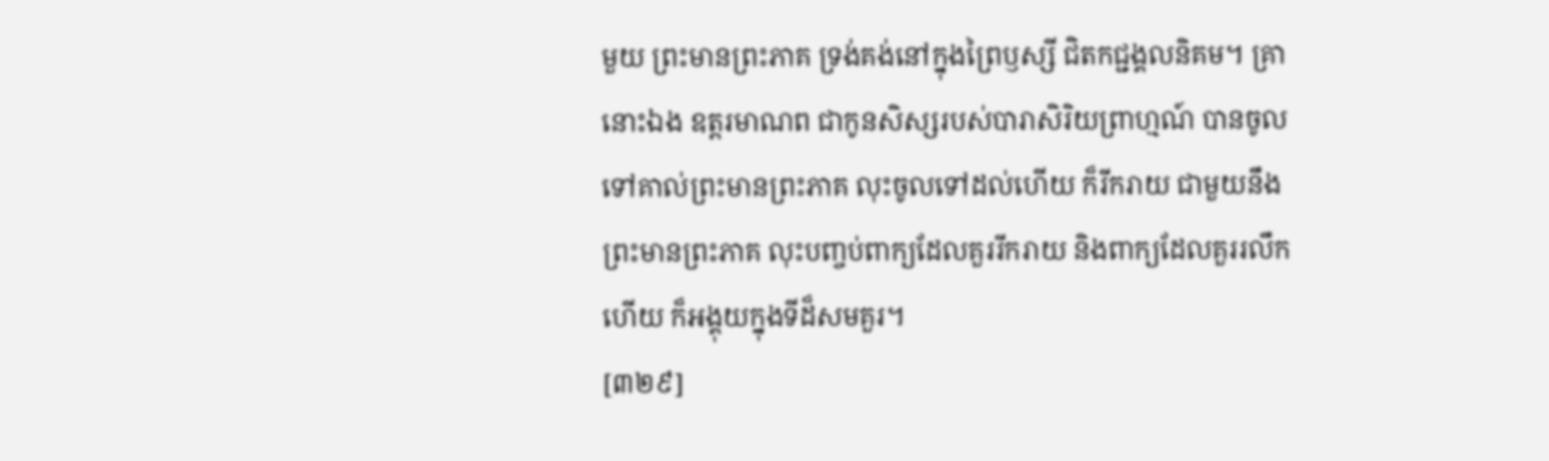មួយ ព្រះមានព្រះភាគ ទ្រង់គង់នៅក្នុងព្រៃឫស្សី ជិតកជ្ជង្គលនិគម។ គ្រានោះឯង ឧត្តរមាណព ជាកូនសិស្សរបស់បារាសិរិយព្រាហ្មណ៍ បានចូលទៅគាល់ព្រះមានព្រះភាគ លុះចូលទៅដល់ហើយ ក៏រីករាយ ជាមួយនឹងព្រះមានព្រះភាគ លុះបញ្ចប់ពាក្យដែលគួររីករាយ និងពាក្យដែលគួររលឹកហើយ ក៏អង្គុយក្នុងទីដ៏សមគួរ។
[៣២៩]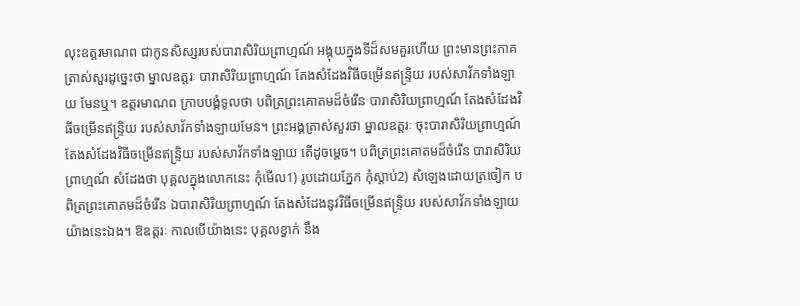លុះឧត្តរមាណព ជាកូនសិស្សរបស់បារាសិរិយព្រាហ្មណ៍ អង្គុយក្នុងទីដ៏សមគួរហើយ ព្រះមានព្រះភាគ ត្រាស់សួរដូច្នេះថា ម្នាលឧត្តរៈ បារាសិរិយព្រាហ្មណ៍ តែងសំដែងវិធីចម្រើនឥន្ទ្រិយ របស់សាវ័កទាំងឡាយ មែនឬ។ ឧត្តរមាណព ក្រាបបង្គំទូលថា បពិត្រព្រះគោតមដ៏ចំរើន បារាសិរិយព្រាហ្មណ៍ តែងសំដែងវិធីចម្រើនឥន្ទ្រិយ របស់សាវ័កទាំងឡាយមែន។ ព្រះអង្គត្រាស់សួរថា ម្នាលឧត្តរៈ ចុះបារាសិរិយព្រាហ្មណ៍ តែងសំដែងវិធីចម្រើនឥន្ទ្រិយ របស់សាវ័កទាំងឡាយ តើដូចម្តេច។ បពិត្រព្រះគោតមដ៏ចំរើន បារាសិរិយព្រាហ្មណ៍ សំដែងថា បុគ្គលក្នុងលោកនេះ កុំមើល1) រូបដោយភ្នែក កុំស្តាប់2) សំឡេងដោយត្រចៀក បពិត្រព្រះគោតមដ៏ចំរើន ឯបារាសិរិយព្រាហ្មណ៍ តែងសំដែងនូវវិធីចម្រើនឥន្ទ្រិយ របស់សាវ័កទាំងឡាយ យ៉ាងនេះឯង។ ឱឧត្តរៈ កាលបើយ៉ាងនេះ បុគ្គលខ្វាក់ នឹង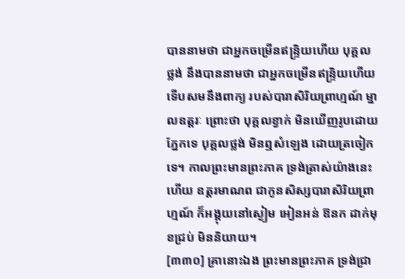បាននាមថា ជាអ្នកចម្រើនឥន្ទ្រិយហើយ បុគ្គលថ្លង់ នឹងបាននាមថា ជាអ្នកចម្រើនឥន្ទ្រិយហើយ ទើបសមនឹងពាក្យ របស់បារាសិរិយព្រាហ្មណ៍ ម្នាលឧត្តរៈ ព្រោះថា បុគ្គលខ្វាក់ មិនឃើញរូបដោយភ្នែកទេ បុគ្គលថ្លង់ មិនឮសំឡេង ដោយត្រចៀកទេ។ កាលព្រះមានព្រះភាគ ទ្រង់ត្រាស់យ៉ាងនេះហើយ ឧត្តរមាណព ជាកូនសិស្សបារាសិរិយព្រាហ្មណ៍ ក៏អង្គុយនៅស្ងៀម អៀនអន់ ឱនក ដាក់មុខជ្រប់ មិននិយាយ។
[៣៣០] គ្រានោះឯង ព្រះមានព្រះភាគ ទ្រង់ជ្រា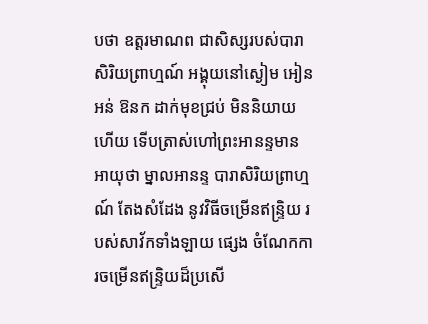បថា ឧត្តរមាណព ជាសិស្សរបស់បារាសិរិយព្រាហ្មណ៍ អង្គុយនៅស្ងៀម អៀនអន់ ឱនក ដាក់មុខជ្រប់ មិននិយាយហើយ ទើបត្រាស់ហៅព្រះអានន្ទមានអាយុថា ម្នាលអានន្ទ បារាសិរិយព្រាហ្មណ៍ តែងសំដែង នូវវិធីចម្រើនឥន្ទ្រិយ របស់សាវ័កទាំងឡាយ ផ្សេង ចំណែកការចម្រើនឥន្ទ្រិយដ៏ប្រសើ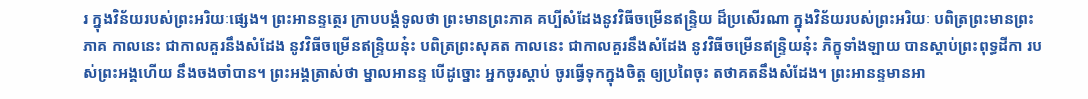រ ក្នុងវិន័យរបស់ព្រះអរិយៈផ្សេង។ ព្រះអានន្ទត្ថេរ ក្រាបបង្គំទូលថា ព្រះមានព្រះភាគ គប្បីសំដែងនូវវិធីចម្រើនឥន្ទ្រិយ ដ៏ប្រសើរណា ក្នុងវិន័យរបស់ព្រះអរិយៈ បពិត្រព្រះមានព្រះភាគ កាលនេះ ជាកាលគួរនឹងសំដែង នូវវិធីចម្រើនឥន្ទ្រិយនុ៎ះ បពិត្រព្រះសុគត កាលនេះ ជាកាលគួរនឹងសំដែង នូវវិធីចម្រើនឥន្ទ្រិយនុ៎ះ ភិក្ខុទាំងឡាយ បានស្តាប់ព្រះពុទ្ធដីកា របស់ព្រះអង្គហើយ នឹងចងចាំបាន។ ព្រះអង្គត្រាស់ថា ម្នាលអានន្ទ បើដូច្នោះ អ្នកចូរស្តាប់ ចូរធ្វើទុកក្នុងចិត្ត ឲ្យប្រពៃចុះ តថាគតនឹងសំដែង។ ព្រះអានន្ទមានអា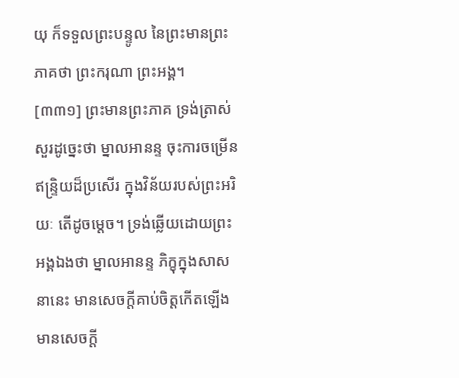យុ ក៏ទទួលព្រះបន្ទូល នៃព្រះមានព្រះភាគថា ព្រះករុណា ព្រះអង្គ។
[៣៣១] ព្រះមានព្រះភាគ ទ្រង់ត្រាស់សួរដូច្នេះថា ម្នាលអានន្ទ ចុះការចម្រើនឥន្ទ្រិយដ៏ប្រសើរ ក្នុងវិន័យរបស់ព្រះអរិយៈ តើដូចម្តេច។ ទ្រង់ឆ្លើយដោយព្រះអង្គឯងថា ម្នាលអានន្ទ ភិក្ខុក្នុងសាសនានេះ មានសេចក្តីគាប់ចិត្តកើតឡើង មានសេចក្តី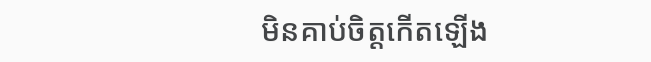មិនគាប់ចិត្តកើតឡើង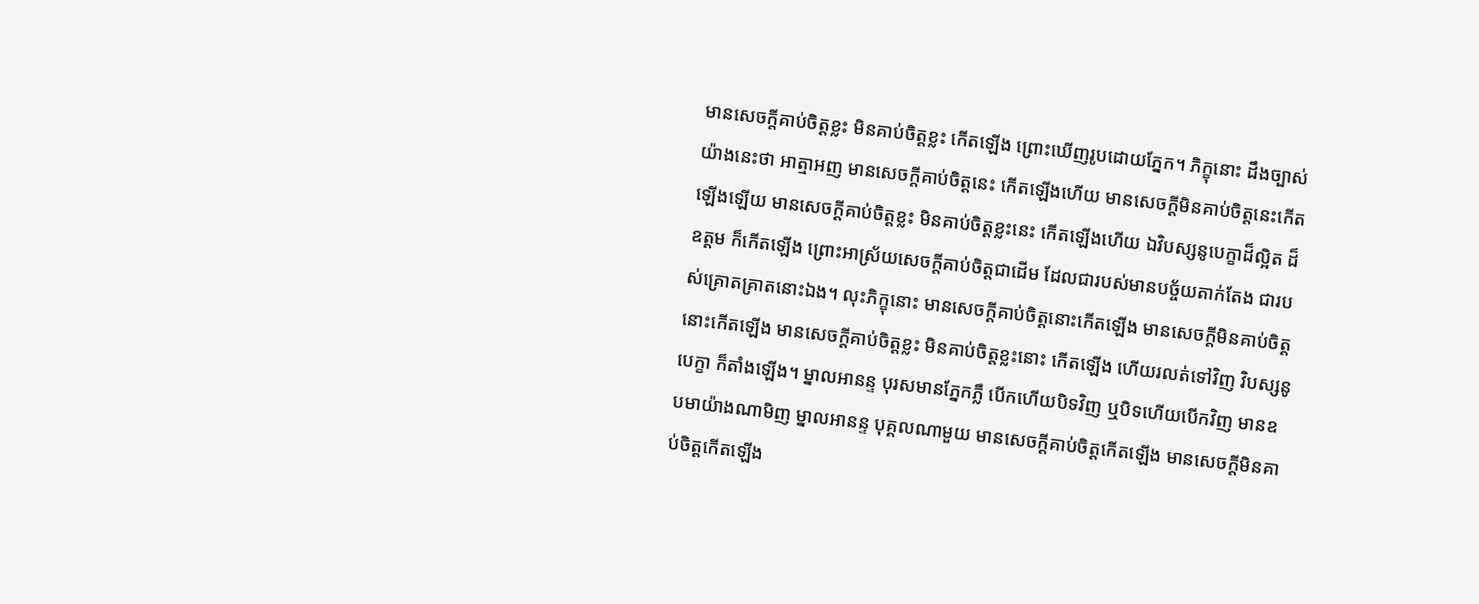មានសេចក្តីគាប់ចិត្តខ្លះ មិនគាប់ចិត្តខ្លះ កើតឡើង ព្រោះឃើញរូបដោយភ្នែក។ ភិក្ខុនោះ ដឹងច្បាស់យ៉ាងនេះថា អាត្មាអញ មានសេចក្តីគាប់ចិត្តនេះ កើតឡើងហើយ មានសេចក្តីមិនគាប់ចិត្តនេះកើតឡើងឡើយ មានសេចក្តីគាប់ចិត្តខ្លះ មិនគាប់ចិត្តខ្លះនេះ កើតឡើងហើយ ឯវិបស្សនូបេក្ខាដ៏ល្អិត ដ៏ឧត្តម ក៏កើតឡើង ព្រោះអាស្រ័យសេចក្តីគាប់ចិត្តជាដើម ដែលជារបស់មានបច្ច័យតាក់តែង ជារបស់គ្រោតគ្រាតនោះឯង។ លុះភិក្ខុនោះ មានសេចក្តីគាប់ចិត្តនោះកើតឡើង មានសេចក្តីមិនគាប់ចិត្តនោះកើតឡើង មានសេចក្តីគាប់ចិត្តខ្លះ មិនគាប់ចិត្តខ្លះនោះ កើតឡើង ហើយរលត់ទៅវិញ វិបស្សនូបេក្ខា ក៏តាំងឡើង។ ម្នាលអានន្ទ បុរសមានភ្នែកភ្លឺ បើកហើយបិទវិញ ឬបិទហើយបើកវិញ មានឧបមាយ៉ាងណាមិញ ម្នាលអានន្ទ បុគ្គលណាមួយ មានសេចក្តីគាប់ចិត្តកើតឡើង មានសេចក្តីមិនគាប់ចិត្តកើតឡើង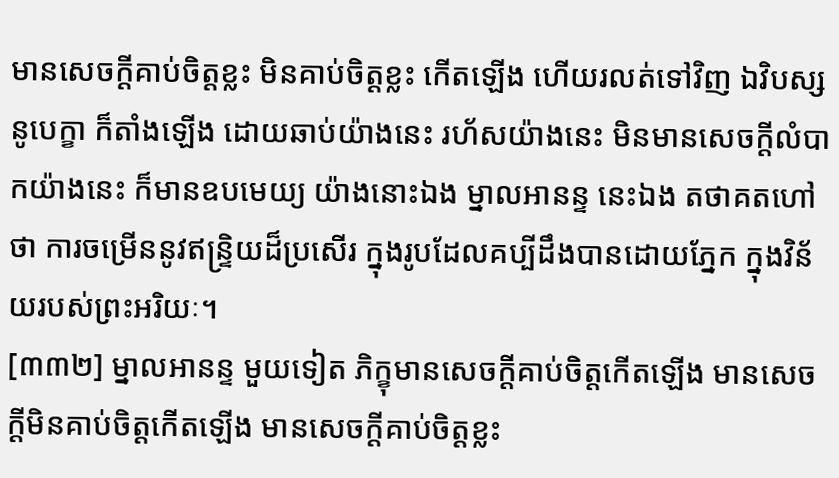មានសេចក្តីគាប់ចិត្តខ្លះ មិនគាប់ចិត្តខ្លះ កើតឡើង ហើយរលត់ទៅវិញ ឯវិបស្សនូបេក្ខា ក៏តាំងឡើង ដោយឆាប់យ៉ាងនេះ រហ័សយ៉ាងនេះ មិនមានសេចក្តីលំបាកយ៉ាងនេះ ក៏មានឧបមេយ្យ យ៉ាងនោះឯង ម្នាលអានន្ទ នេះឯង តថាគតហៅថា ការចម្រើននូវឥន្ទ្រិយដ៏ប្រសើរ ក្នុងរូបដែលគប្បីដឹងបានដោយភ្នែក ក្នុងវិន័យរបស់ព្រះអរិយៈ។
[៣៣២] ម្នាលអានន្ទ មួយទៀត ភិក្ខុមានសេចក្តីគាប់ចិត្តកើតឡើង មានសេចក្តីមិនគាប់ចិត្តកើតឡើង មានសេចក្តីគាប់ចិត្តខ្លះ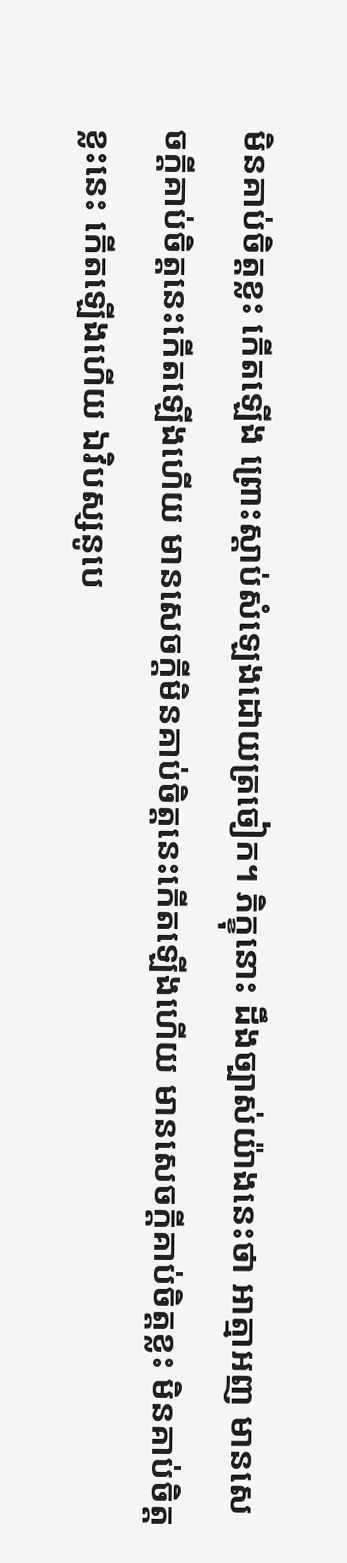មិនគាប់ចិត្តខ្លះ កើតឡើង ព្រោះស្តាប់សំឡេងដោយត្រចៀក។ ភិក្ខុនោះ ដឹងច្បាស់យ៉ាងនេះថា អាត្មាអញ មានសេចក្តីគាប់ចិត្តនេះកើតឡើងហើយ មានសេចក្តីមិនគាប់ចិត្តនេះកើតឡើងហើយ មានសេចក្តីគាប់ចិត្តខ្លះ មិនគាប់ចិត្តខ្លះនេះ កើតឡើងហើយ ឯវិបស្សនូបេ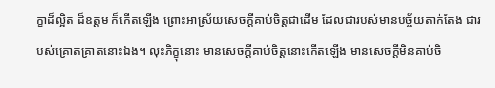ក្ខាដ៏ល្អិត ដ៏ឧត្តម ក៏កើតឡើង ព្រោះអាស្រ័យសេចក្តីគាប់ចិត្តជាដើម ដែលជារបស់មានបច្ច័យតាក់តែង ជារបស់គ្រោតគ្រាតនោះឯង។ លុះភិក្ខុនោះ មានសេចក្តីគាប់ចិត្តនោះកើតឡើង មានសេចក្តីមិនគាប់ចិ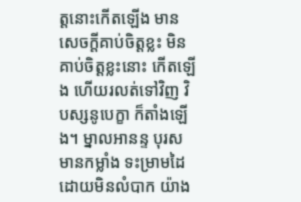ត្តនោះកើតឡើង មានសេចក្តីគាប់ចិត្តខ្លះ មិនគាប់ចិត្តខ្លះនោះ កើតឡើង ហើយរលត់ទៅវិញ វិបស្សនូបេក្ខា ក៏តាំងឡើង។ ម្នាលអានន្ទ បុរសមានកម្លាំង ទះម្រាមដៃ ដោយមិនលំបាក យ៉ាង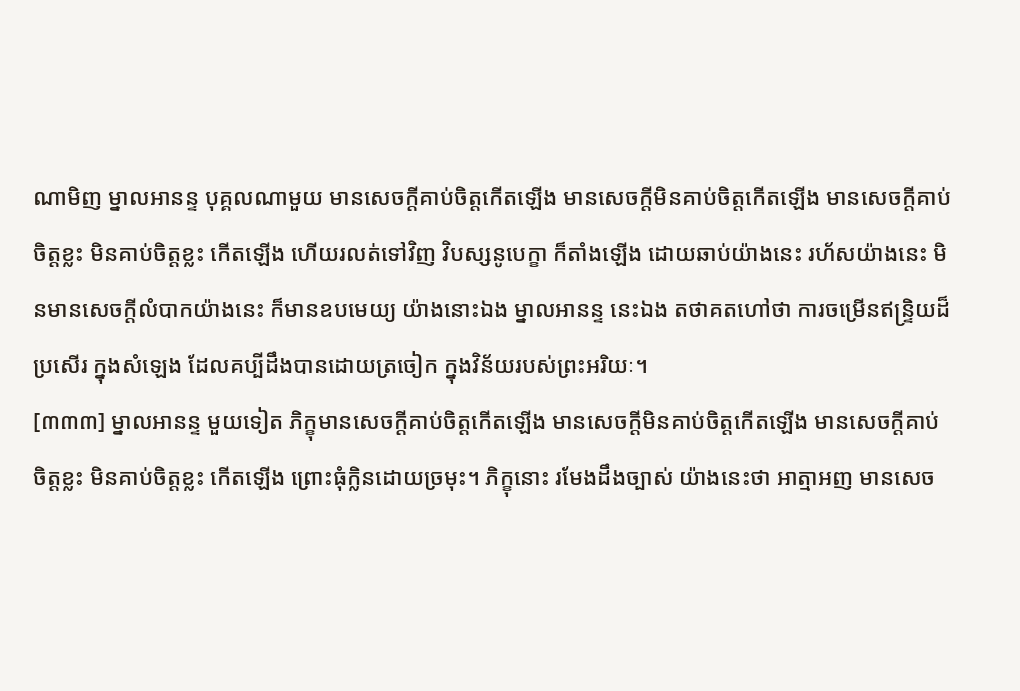ណាមិញ ម្នាលអានន្ទ បុគ្គលណាមួយ មានសេចក្តីគាប់ចិត្តកើតឡើង មានសេចក្តីមិនគាប់ចិត្តកើតឡើង មានសេចក្តីគាប់ចិត្តខ្លះ មិនគាប់ចិត្តខ្លះ កើតឡើង ហើយរលត់ទៅវិញ វិបស្សនូបេក្ខា ក៏តាំងឡើង ដោយឆាប់យ៉ាងនេះ រហ័សយ៉ាងនេះ មិនមានសេចក្តីលំបាកយ៉ាងនេះ ក៏មានឧបមេយ្យ យ៉ាងនោះឯង ម្នាលអានន្ទ នេះឯង តថាគតហៅថា ការចម្រើនឥន្ទ្រិយដ៏ប្រសើរ ក្នុងសំឡេង ដែលគប្បីដឹងបានដោយត្រចៀក ក្នុងវិន័យរបស់ព្រះអរិយៈ។
[៣៣៣] ម្នាលអានន្ទ មួយទៀត ភិក្ខុមានសេចក្តីគាប់ចិត្តកើតឡើង មានសេចក្តីមិនគាប់ចិត្តកើតឡើង មានសេចក្តីគាប់ចិត្តខ្លះ មិនគាប់ចិត្តខ្លះ កើតឡើង ព្រោះធុំក្លិនដោយច្រមុះ។ ភិក្ខុនោះ រមែងដឹងច្បាស់ យ៉ាងនេះថា អាត្មាអញ មានសេច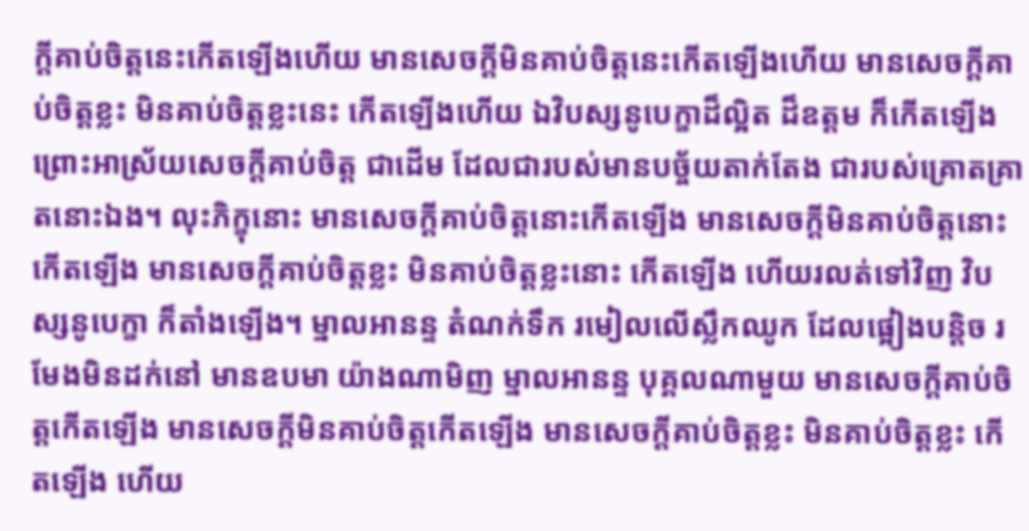ក្តីគាប់ចិត្តនេះកើតឡើងហើយ មានសេចក្តីមិនគាប់ចិត្តនេះកើតឡើងហើយ មានសេចក្តីគាប់ចិត្តខ្លះ មិនគាប់ចិត្តខ្លះនេះ កើតឡើងហើយ ឯវិបស្សនូបេក្ខាដ៏ល្អិត ដ៏ឧត្តម ក៏កើតឡើង ព្រោះអាស្រ័យសេចក្តីគាប់ចិត្ត ជាដើម ដែលជារបស់មានបច្ច័យតាក់តែង ជារបស់គ្រោតគ្រាតនោះឯង។ លុះភិក្ខុនោះ មានសេចក្តីគាប់ចិត្តនោះកើតឡើង មានសេចក្តីមិនគាប់ចិត្តនោះកើតឡើង មានសេចក្តីគាប់ចិត្តខ្លះ មិនគាប់ចិត្តខ្លះនោះ កើតឡើង ហើយរលត់ទៅវិញ វិបស្សនូបេក្ខា ក៏តាំងឡើង។ ម្នាលអានន្ទ តំណក់ទឹក រមៀលលើស្លឹកឈូក ដែលផ្អៀងបន្តិច រមែងមិនដក់នៅ មានឧបមា យ៉ាងណាមិញ ម្នាលអានន្ទ បុគ្គលណាមួយ មានសេចក្តីគាប់ចិត្តកើតឡើង មានសេចក្តីមិនគាប់ចិត្តកើតឡើង មានសេចក្តីគាប់ចិត្តខ្លះ មិនគាប់ចិត្តខ្លះ កើតឡើង ហើយ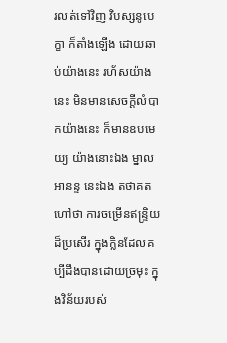រលត់ទៅវិញ វិបស្សនូបេក្ខា ក៏តាំងឡើង ដោយឆាប់យ៉ាងនេះ រហ័សយ៉ាងនេះ មិនមានសេចក្តីលំបាកយ៉ាងនេះ ក៏មានឧបមេយ្យ យ៉ាងនោះឯង ម្នាលអានន្ទ នេះឯង តថាគតហៅថា ការចម្រើនឥន្ទ្រិយដ៏ប្រសើរ ក្នុងក្លិនដែលគប្បីដឹងបានដោយច្រមុះ ក្នុងវិន័យរបស់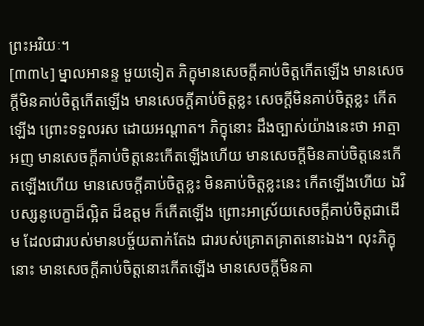ព្រះអរិយៈ។
[៣៣៤] ម្នាលអានន្ទ មួយទៀត ភិក្ខុមានសេចក្តីគាប់ចិត្តកើតឡើង មានសេចក្តីមិនគាប់ចិត្តកើតឡើង មានសេចក្តីគាប់ចិត្តខ្លះ សេចក្តីមិនគាប់ចិត្តខ្លះ កើតឡើង ព្រោះទទួលរស ដោយអណ្តាត។ ភិក្ខុនោះ ដឹងច្បាស់យ៉ាងនេះថា អាត្មាអញ មានសេចក្តីគាប់ចិត្តនេះកើតឡើងហើយ មានសេចក្តីមិនគាប់ចិត្តនេះកើតឡើងហើយ មានសេចក្តីគាប់ចិត្តខ្លះ មិនគាប់ចិត្តខ្លះនេះ កើតឡើងហើយ ឯវិបស្សនូបេក្ខាដ៏ល្អិត ដ៏ឧត្តម ក៏កើតឡើង ព្រោះអាស្រ័យសេចក្តីគាប់ចិត្តជាដើម ដែលជារបស់មានបច្ច័យតាក់តែង ជារបស់គ្រោតគ្រាតនោះឯង។ លុះភិក្ខុនោះ មានសេចក្តីគាប់ចិត្តនោះកើតឡើង មានសេចក្តីមិនគា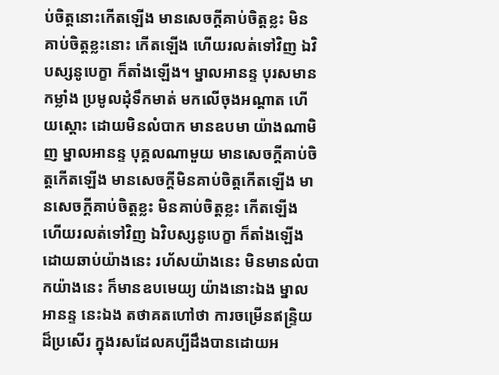ប់ចិត្តនោះកើតឡើង មានសេចក្តីគាប់ចិត្តខ្លះ មិនគាប់ចិត្តខ្លះនោះ កើតឡើង ហើយរលត់ទៅវិញ ឯវិបស្សនូបេក្ខា ក៏តាំងឡើង។ ម្នាលអានន្ទ បុរសមានកម្លាំង ប្រមូលដុំទឹកមាត់ មកលើចុងអណ្តាត ហើយស្តោះ ដោយមិនលំបាក មានឧបមា យ៉ាងណាមិញ ម្នាលអានន្ទ បុគ្គលណាមួយ មានសេចក្តីគាប់ចិត្តកើតឡើង មានសេចក្តីមិនគាប់ចិត្តកើតឡើង មានសេចក្តីគាប់ចិត្តខ្លះ មិនគាប់ចិត្តខ្លះ កើតឡើង ហើយរលត់ទៅវិញ ឯវិបស្សនូបេក្ខា ក៏តាំងឡើង ដោយឆាប់យ៉ាងនេះ រហ័សយ៉ាងនេះ មិនមានលំបាកយ៉ាងនេះ ក៏មានឧបមេយ្យ យ៉ាងនោះឯង ម្នាលអានន្ទ នេះឯង តថាគតហៅថា ការចម្រើនឥន្ទ្រិយដ៏ប្រសើរ ក្នុងរសដែលគប្បីដឹងបានដោយអ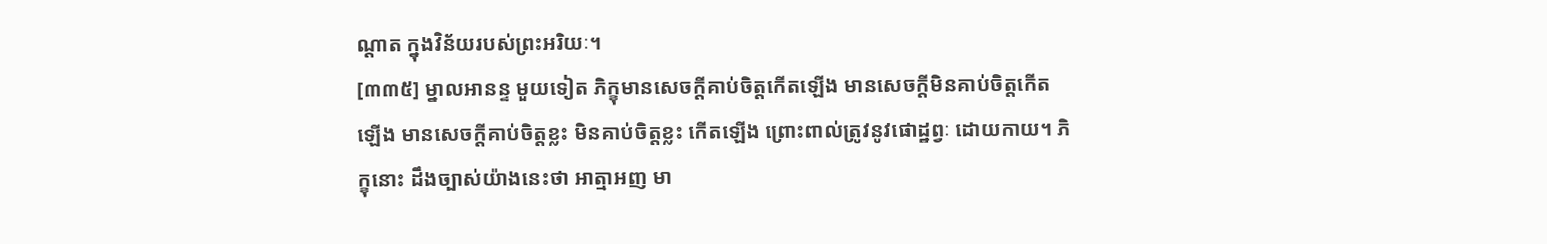ណ្តាត ក្នុងវិន័យរបស់ព្រះអរិយៈ។
[៣៣៥] ម្នាលអានន្ទ មួយទៀត ភិក្ខុមានសេចក្តីគាប់ចិត្តកើតឡើង មានសេចក្តីមិនគាប់ចិត្តកើតឡើង មានសេចក្តីគាប់ចិត្តខ្លះ មិនគាប់ចិត្តខ្លះ កើតឡើង ព្រោះពាល់ត្រូវនូវផោដ្ឋព្វៈ ដោយកាយ។ ភិក្ខុនោះ ដឹងច្បាស់យ៉ាងនេះថា អាត្មាអញ មា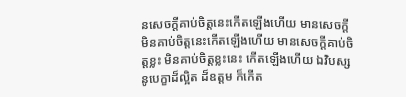នសេចក្តីគាប់ចិត្តនេះកើតឡើងហើយ មានសេចក្តីមិនគាប់ចិត្តនេះកើតឡើងហើយ មានសេចក្តីគាប់ចិត្តខ្លះ មិនគាប់ចិត្តខ្លះនេះ កើតឡើងហើយ ឯវិបស្សនូបេក្ខាដ៏ល្អិត ដ៏ឧត្តម ក៏កើត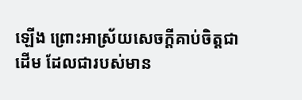ឡើង ព្រោះអាស្រ័យសេចក្តីគាប់ចិត្តជាដើម ដែលជារបស់មាន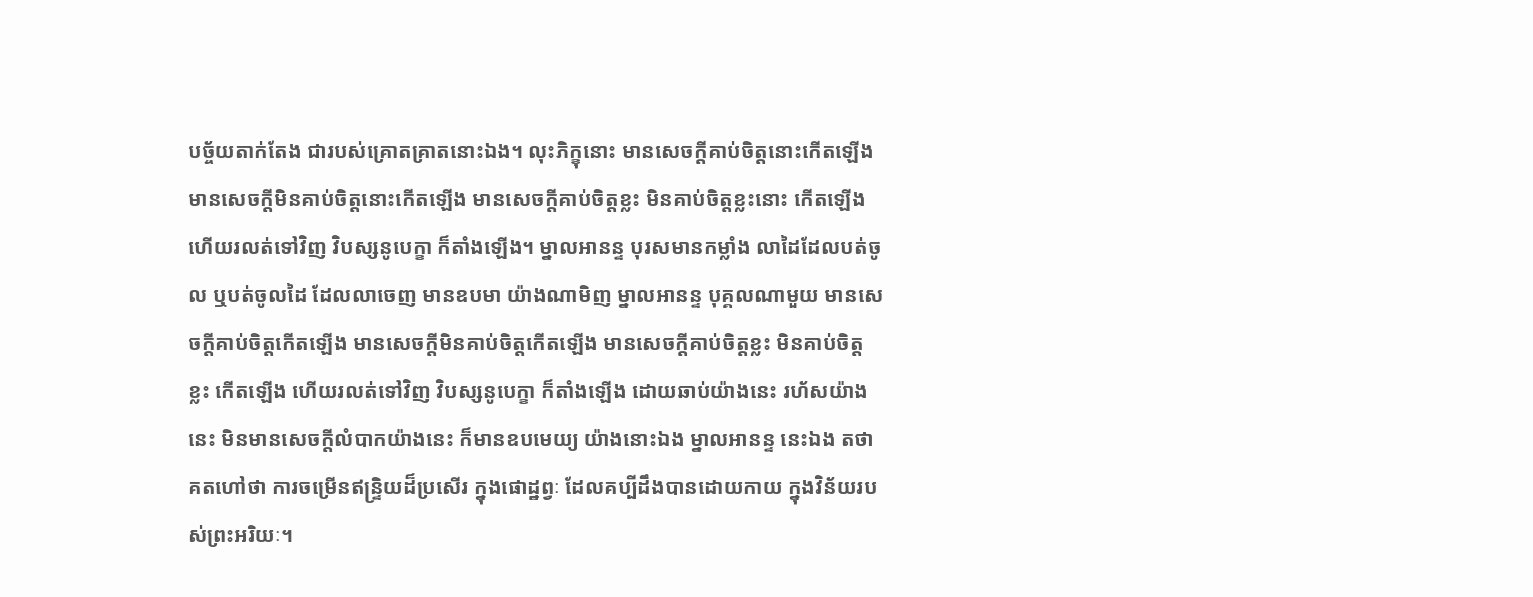បច្ច័យតាក់តែង ជារបស់គ្រោតគ្រាតនោះឯង។ លុះភិក្ខុនោះ មានសេចក្តីគាប់ចិត្តនោះកើតឡើង មានសេចក្តីមិនគាប់ចិត្តនោះកើតឡើង មានសេចក្តីគាប់ចិត្តខ្លះ មិនគាប់ចិត្តខ្លះនោះ កើតឡើង ហើយរលត់ទៅវិញ វិបស្សនូបេក្ខា ក៏តាំងឡើង។ ម្នាលអានន្ទ បុរសមានកម្លាំង លាដៃដែលបត់ចូល ឬបត់ចូលដៃ ដែលលាចេញ មានឧបមា យ៉ាងណាមិញ ម្នាលអានន្ទ បុគ្គលណាមួយ មានសេចក្តីគាប់ចិត្តកើតឡើង មានសេចក្តីមិនគាប់ចិត្តកើតឡើង មានសេចក្តីគាប់ចិត្តខ្លះ មិនគាប់ចិត្តខ្លះ កើតឡើង ហើយរលត់ទៅវិញ វិបស្សនូបេក្ខា ក៏តាំងឡើង ដោយឆាប់យ៉ាងនេះ រហ័សយ៉ាងនេះ មិនមានសេចក្តីលំបាកយ៉ាងនេះ ក៏មានឧបមេយ្យ យ៉ាងនោះឯង ម្នាលអានន្ទ នេះឯង តថាគតហៅថា ការចម្រើនឥន្ទ្រិយដ៏ប្រសើរ ក្នុងផោដ្ឋព្វៈ ដែលគប្បីដឹងបានដោយកាយ ក្នុងវិន័យរបស់ព្រះអរិយៈ។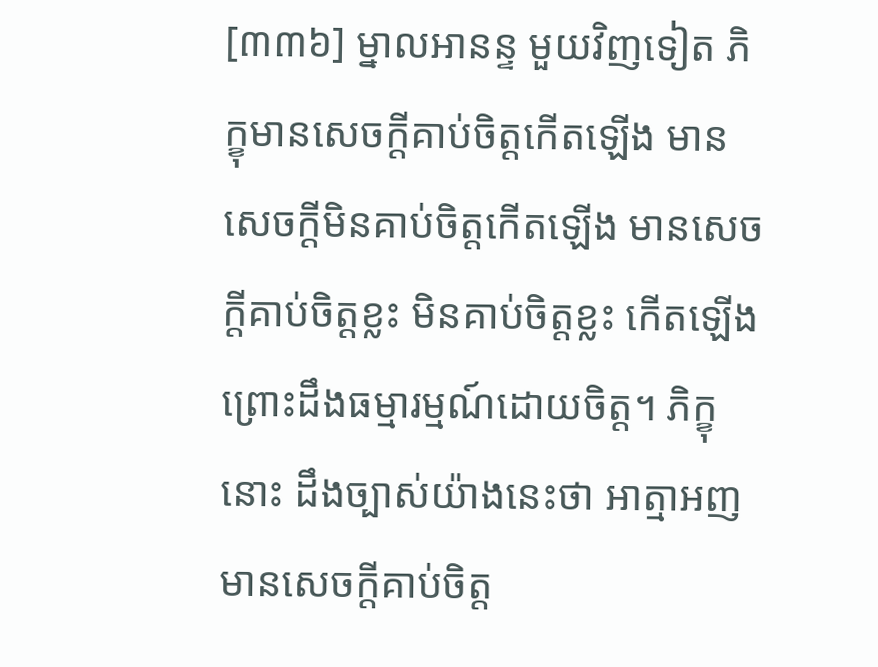[៣៣៦] ម្នាលអានន្ទ មួយវិញទៀត ភិក្ខុមានសេចក្តីគាប់ចិត្តកើតឡើង មានសេចក្តីមិនគាប់ចិត្តកើតឡើង មានសេចក្តីគាប់ចិត្តខ្លះ មិនគាប់ចិត្តខ្លះ កើតឡើង ព្រោះដឹងធម្មារម្មណ៍ដោយចិត្ត។ ភិក្ខុនោះ ដឹងច្បាស់យ៉ាងនេះថា អាត្មាអញ មានសេចក្តីគាប់ចិត្ត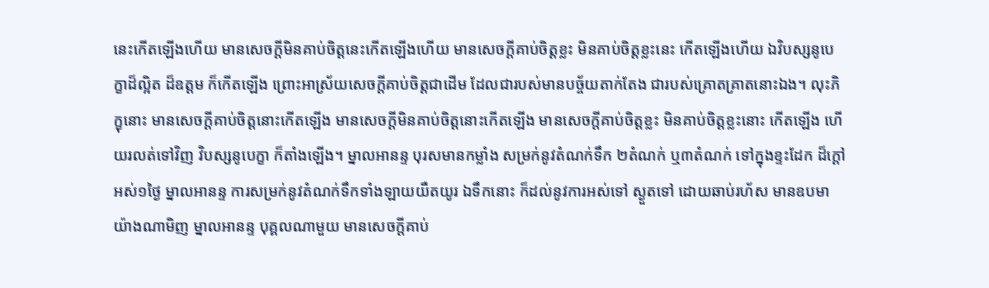នេះកើតឡើងហើយ មានសេចក្តីមិនគាប់ចិត្តនេះកើតឡើងហើយ មានសេចក្តីគាប់ចិត្តខ្លះ មិនគាប់ចិត្តខ្លះនេះ កើតឡើងហើយ ឯវិបស្សនូបេក្ខាដ៏ល្អិត ដ៏ឧត្តម ក៏កើតឡើង ព្រោះអាស្រ័យសេចក្តីគាប់ចិត្តជាដើម ដែលជារបស់មានបច្ច័យតាក់តែង ជារបស់គ្រោតគ្រាតនោះឯង។ លុះភិក្ខុនោះ មានសេចក្តីគាប់ចិត្តនោះកើតឡើង មានសេចក្តីមិនគាប់ចិត្តនោះកើតឡើង មានសេចក្តីគាប់ចិត្តខ្លះ មិនគាប់ចិត្តខ្លះនោះ កើតឡើង ហើយរលត់ទៅវិញ វិបស្សនូបេក្ខា ក៏តាំងឡើង។ ម្នាលអានន្ទ បុរសមានកម្លាំង សម្រក់នូវតំណក់ទឹក ២តំណក់ ឬ៣តំណក់ ទៅក្នុងខ្ទះដែក ដ៏ក្តៅអស់១ថ្ងៃ ម្នាលអានន្ទ ការសម្រក់នូវតំណក់ទឹកទាំងឡាយយឺតយូរ ឯទឹកនោះ ក៏ដល់នូវការអស់ទៅ ស្ងួតទៅ ដោយឆាប់រហ័ស មានឧបមាយ៉ាងណាមិញ ម្នាលអានន្ទ បុគ្គលណាមួយ មានសេចក្តីគាប់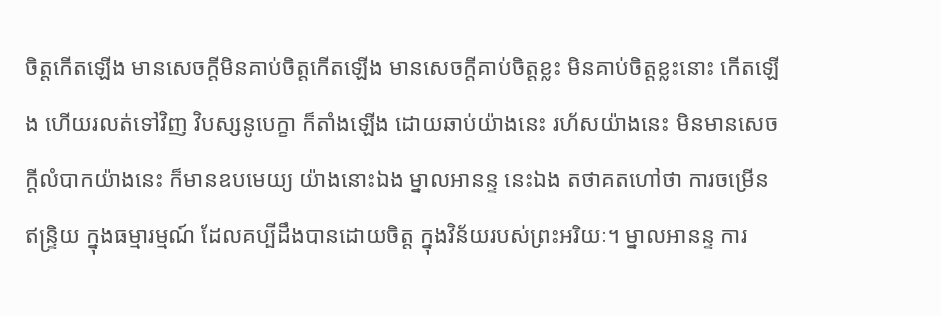ចិត្តកើតឡើង មានសេចក្តីមិនគាប់ចិត្តកើតឡើង មានសេចក្តីគាប់ចិត្តខ្លះ មិនគាប់ចិត្តខ្លះនោះ កើតឡើង ហើយរលត់ទៅវិញ វិបស្សនូបេក្ខា ក៏តាំងឡើង ដោយឆាប់យ៉ាងនេះ រហ័សយ៉ាងនេះ មិនមានសេចក្តីលំបាកយ៉ាងនេះ ក៏មានឧបមេយ្យ យ៉ាងនោះឯង ម្នាលអានន្ទ នេះឯង តថាគតហៅថា ការចម្រើនឥន្ទ្រិយ ក្នុងធម្មារម្មណ៍ ដែលគប្បីដឹងបានដោយចិត្ត ក្នុងវិន័យរបស់ព្រះអរិយៈ។ ម្នាលអានន្ទ ការ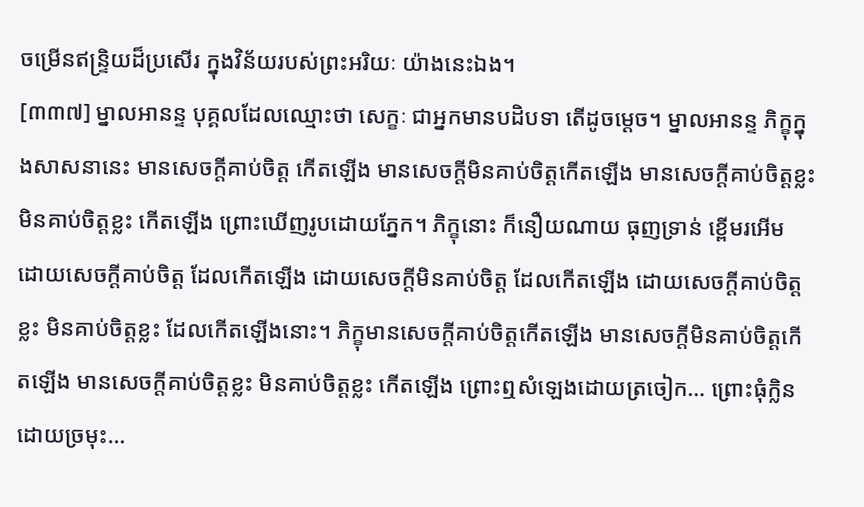ចម្រើនឥន្ទ្រិយដ៏ប្រសើរ ក្នុងវិន័យរបស់ព្រះអរិយៈ យ៉ាងនេះឯង។
[៣៣៧] ម្នាលអានន្ទ បុគ្គលដែលឈ្មោះថា សេក្ខៈ ជាអ្នកមានបដិបទា តើដូចម្តេច។ ម្នាលអានន្ទ ភិក្ខុក្នុងសាសនានេះ មានសេចក្តីគាប់ចិត្ត កើតឡើង មានសេចក្តីមិនគាប់ចិត្តកើតឡើង មានសេចក្តីគាប់ចិត្តខ្លះ មិនគាប់ចិត្តខ្លះ កើតឡើង ព្រោះឃើញរូបដោយភ្នែក។ ភិក្ខុនោះ ក៏នឿយណាយ ធុញទ្រាន់ ខ្ពើមរអើម ដោយសេចក្តីគាប់ចិត្ត ដែលកើតឡើង ដោយសេចក្តីមិនគាប់ចិត្ត ដែលកើតឡើង ដោយសេចក្តីគាប់ចិត្តខ្លះ មិនគាប់ចិត្តខ្លះ ដែលកើតឡើងនោះ។ ភិក្ខុមានសេចក្តីគាប់ចិត្តកើតឡើង មានសេចក្តីមិនគាប់ចិត្តកើតឡើង មានសេចក្តីគាប់ចិត្តខ្លះ មិនគាប់ចិត្តខ្លះ កើតឡើង ព្រោះឮសំឡេងដោយត្រចៀក… ព្រោះធុំក្លិនដោយច្រមុះ…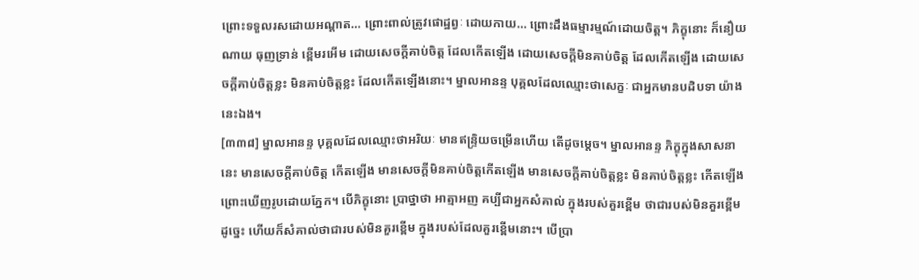ព្រោះទទួលរសដោយអណ្តាត… ព្រោះពាល់ត្រូវផោដ្ឋព្វៈ ដោយកាយ… ព្រោះដឹងធម្មារម្មណ៍ដោយចិត្ត។ ភិក្ខុនោះ ក៏នឿយណាយ ធុញទ្រាន់ ខ្ពើមរអើម ដោយសេចក្តីគាប់ចិត្ត ដែលកើតឡើង ដោយសេចក្តីមិនគាប់ចិត្ត ដែលកើតឡើង ដោយសេចក្តីគាប់ចិត្តខ្លះ មិនគាប់ចិត្តខ្លះ ដែលកើតឡើងនោះ។ ម្នាលអានន្ទ បុគ្គលដែលឈ្មោះថាសេក្ខៈ ជាអ្នកមានបដិបទា យ៉ាងនេះឯង។
[៣៣៨] ម្នាលអានន្ទ បុគ្គលដែលឈ្មោះថាអរិយៈ មានឥន្ទ្រិយចម្រើនហើយ តើដូចម្តេច។ ម្នាលអានន្ទ ភិក្ខុក្នុងសាសនានេះ មានសេចក្តីគាប់ចិត្ត កើតឡើង មានសេចក្តីមិនគាប់ចិត្តកើតឡើង មានសេចក្តីគាប់ចិត្តខ្លះ មិនគាប់ចិត្តខ្លះ កើតឡើង ព្រោះឃើញរូបដោយភ្នែក។ បើភិក្ខុនោះ ប្រាថ្នាថា អាត្មាអញ គប្បីជាអ្នកសំគាល់ ក្នុងរបស់គួរខ្ពើម ថាជារបស់មិនគួរខ្ពើម ដូច្នេះ ហើយក៏សំគាល់ថាជារបស់មិនគួរខ្ពើម ក្នុងរបស់ដែលគួរខ្ពើមនោះ។ បើប្រា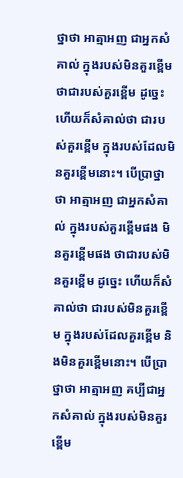ថ្នាថា អាត្មាអញ ជាអ្នកសំគាល់ ក្នុងរបស់មិនគួរខ្ពើម ថាជារបស់គួរខ្ពើម ដូច្នេះ ហើយក៏សំគាល់ថា ជារបស់គួរខ្ពើម ក្នុងរបស់ដែលមិនគួរខ្ពើមនោះ។ បើប្រាថ្នាថា អាត្មាអញ ជាអ្នកសំគាល់ ក្នុងរបស់គួរខ្ពើមផង មិនគួរខ្ពើមផង ថាជារបស់មិនគួរខ្ពើម ដូច្នេះ ហើយក៏សំគាល់ថា ជារបស់មិនគួរខ្ពើម ក្នុងរបស់ដែលគួរខ្ពើម និងមិនគួរខ្ពើមនោះ។ បើប្រាថ្នាថា អាត្មាអញ គប្បីជាអ្នកសំគាល់ ក្នុងរបស់មិនគួរខ្ពើម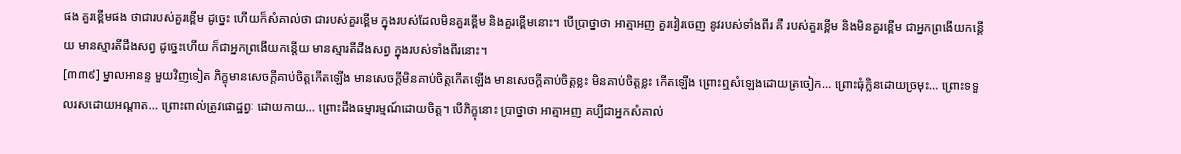ផង គួរខ្ពើមផង ថាជារបស់គួរខ្ពើម ដូច្នេះ ហើយក៏សំគាល់ថា ជារបស់គួរខ្ពើម ក្នុងរបស់ដែលមិនគួរខ្ពើម និងគួរខ្ពើមនោះ។ បើប្រាថ្នាថា អាត្មាអញ គួរវៀរចេញ នូវរបស់ទាំងពីរ គឺ របស់គួរខ្ពើម និងមិនគួរខ្ពើម ជាអ្នកព្រងើយកន្តើយ មានស្មារតីដឹងសព្វ ដូច្នេះហើយ ក៏ជាអ្នកព្រងើយកន្តើយ មានស្មារតីដឹងសព្វ ក្នុងរបស់ទាំងពីរនោះ។
[៣៣៩] ម្នាលអានន្ទ មួយវិញទៀត ភិក្ខុមានសេចក្តីគាប់ចិត្តកើតឡើង មានសេចក្តីមិនគាប់ចិត្តកើតឡើង មានសេចក្តីគាប់ចិត្តខ្លះ មិនគាប់ចិត្តខ្លះ កើតឡើង ព្រោះឮសំឡេងដោយត្រចៀក… ព្រោះធុំក្លិនដោយច្រមុះ… ព្រោះទទួលរសដោយអណ្តាត… ព្រោះពាល់ត្រូវផោដ្ឋព្វៈ ដោយកាយ… ព្រោះដឹងធម្មារម្មណ៍ដោយចិត្ត។ បើភិក្ខុនោះ ប្រាថ្នាថា អាត្មាអញ គប្បីជាអ្នកសំគាល់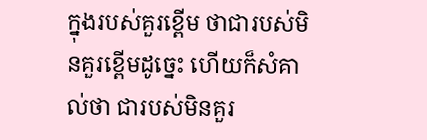ក្នុងរបស់គួរខ្ពើម ថាជារបស់មិនគួរខ្ពើមដូច្នេះ ហើយក៏សំគាល់ថា ជារបស់មិនគួរ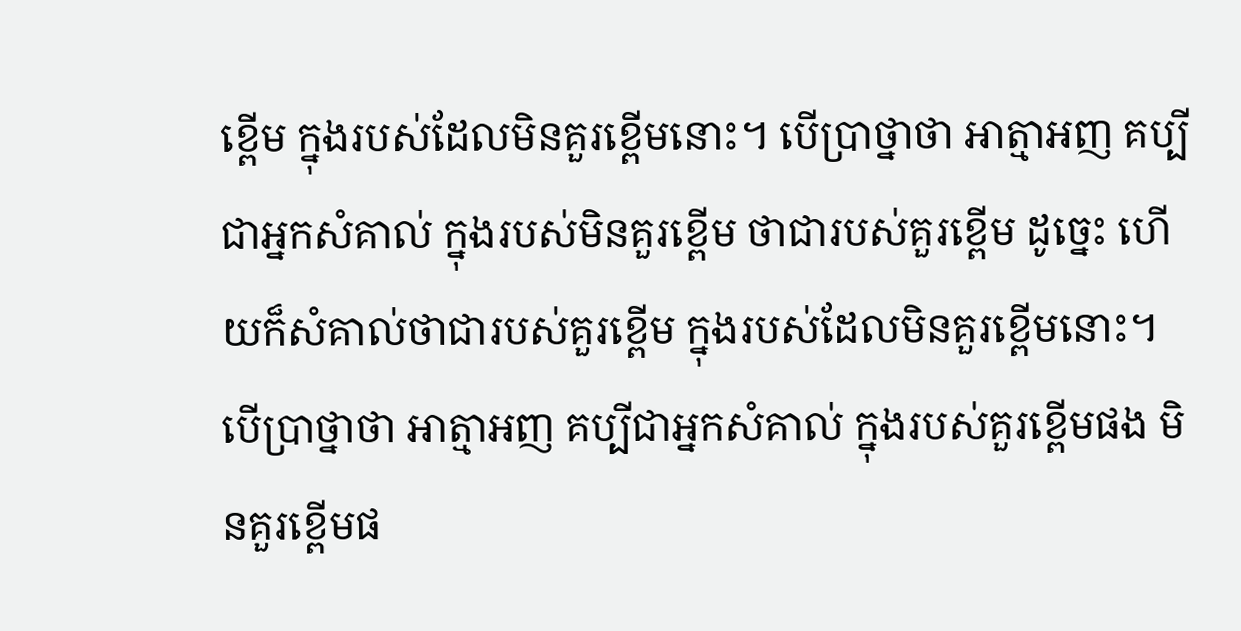ខ្ពើម ក្នុងរបស់ដែលមិនគួរខ្ពើមនោះ។ បើប្រាថ្នាថា អាត្មាអញ គប្បីជាអ្នកសំគាល់ ក្នុងរបស់មិនគួរខ្ពើម ថាជារបស់គួរខ្ពើម ដូច្នេះ ហើយក៏សំគាល់ថាជារបស់គួរខ្ពើម ក្នុងរបស់ដែលមិនគួរខ្ពើមនោះ។ បើប្រាថ្នាថា អាត្មាអញ គប្បីជាអ្នកសំគាល់ ក្នុងរបស់គួរខ្ពើមផង មិនគួរខ្ពើមផ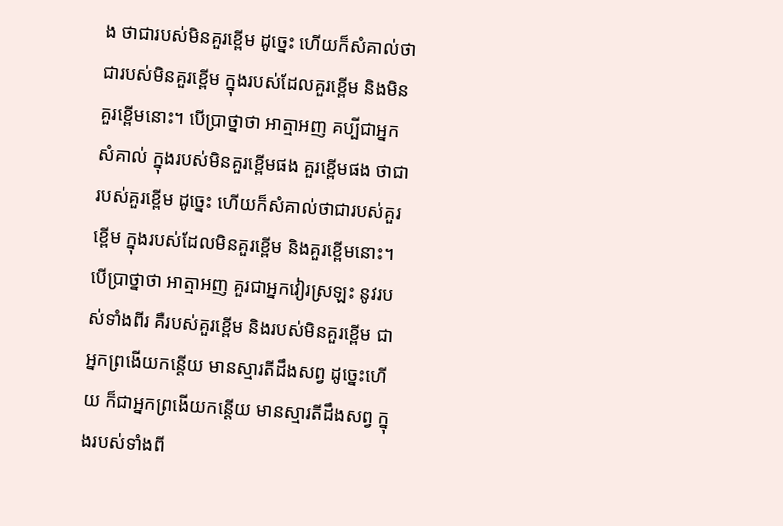ង ថាជារបស់មិនគួរខ្ពើម ដូច្នេះ ហើយក៏សំគាល់ថាជារបស់មិនគួរខ្ពើម ក្នុងរបស់ដែលគួរខ្ពើម និងមិនគួរខ្ពើមនោះ។ បើប្រាថ្នាថា អាត្មាអញ គប្បីជាអ្នកសំគាល់ ក្នុងរបស់មិនគួរខ្ពើមផង គួរខ្ពើមផង ថាជារបស់គួរខ្ពើម ដូច្នេះ ហើយក៏សំគាល់ថាជារបស់គួរខ្ពើម ក្នុងរបស់ដែលមិនគួរខ្ពើម និងគួរខ្ពើមនោះ។ បើប្រាថ្នាថា អាត្មាអញ គួរជាអ្នកវៀរស្រឡះ នូវរបស់ទាំងពីរ គឺរបស់គួរខ្ពើម និងរបស់មិនគួរខ្ពើម ជាអ្នកព្រងើយកន្តើយ មានស្មារតីដឹងសព្វ ដូច្នេះហើយ ក៏ជាអ្នកព្រងើយកន្តើយ មានស្មារតីដឹងសព្វ ក្នុងរបស់ទាំងពី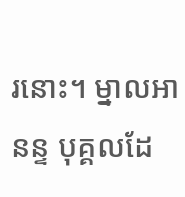រនោះ។ ម្នាលអានន្ទ បុគ្គលដែ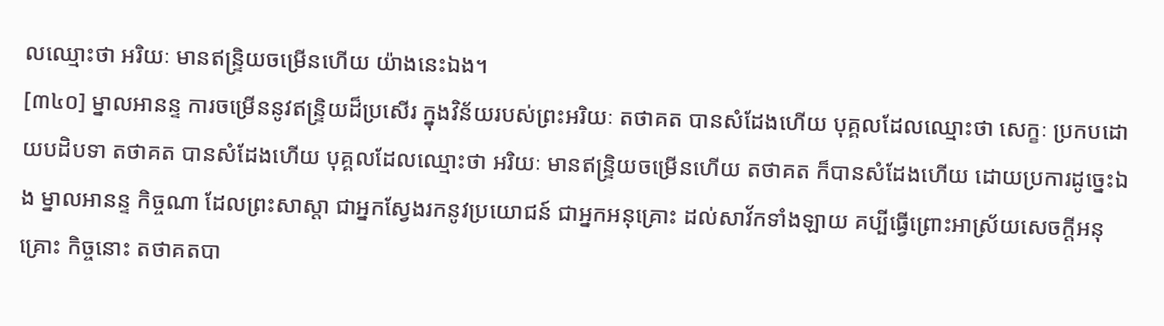លឈ្មោះថា អរិយៈ មានឥន្ទ្រិយចម្រើនហើយ យ៉ាងនេះឯង។
[៣៤០] ម្នាលអានន្ទ ការចម្រើននូវឥន្ទ្រិយដ៏ប្រសើរ ក្នុងវិន័យរបស់ព្រះអរិយៈ តថាគត បានសំដែងហើយ បុគ្គលដែលឈ្មោះថា សេក្ខៈ ប្រកបដោយបដិបទា តថាគត បានសំដែងហើយ បុគ្គលដែលឈ្មោះថា អរិយៈ មានឥន្ទ្រិយចម្រើនហើយ តថាគត ក៏បានសំដែងហើយ ដោយប្រការដូច្នេះឯង ម្នាលអានន្ទ កិច្ចណា ដែលព្រះសាស្តា ជាអ្នកស្វែងរកនូវប្រយោជន៍ ជាអ្នកអនុគ្រោះ ដល់សាវ័កទាំងឡាយ គប្បីធ្វើព្រោះអាស្រ័យសេចក្តីអនុគ្រោះ កិច្ចនោះ តថាគតបា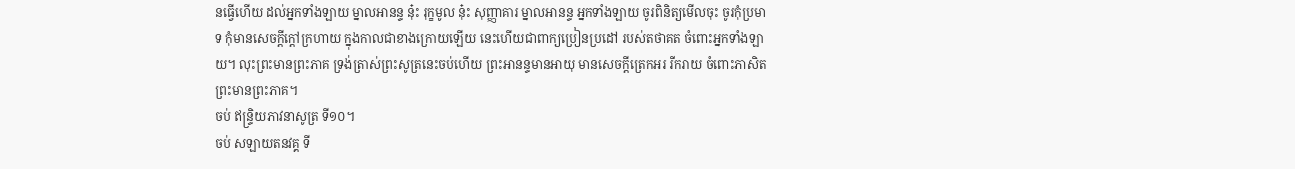នធ្វើហើយ ដល់អ្នកទាំងឡាយ ម្នាលអានន្ទ នុ៎ះ រុក្ខមូល នុ៎ះ សុញ្ញាគារ ម្នាលអានន្ទ អ្នកទាំងឡាយ ចូរពិនិត្យមើលចុះ ចូរកុំប្រមាទ កុំមានសេចក្តីក្តៅក្រហាយ ក្នុងកាលជាខាងក្រោយឡើយ នេះហើយជាពាក្យប្រៀនប្រដៅ របស់តថាគត ចំពោះអ្នកទាំងឡាយ។ លុះព្រះមានព្រះភាគ ទ្រង់ត្រាស់ព្រះសូត្រនេះចប់ហើយ ព្រះអានន្ទមានអាយុ មានសេចក្តីត្រេកអរ រីករាយ ចំពោះភាសិតព្រះមានព្រះភាគ។
ចប់ ឥន្ទ្រិយភាវនាសូត្រ ទី១០។
ចប់ សឡាយតនវគ្គ ទី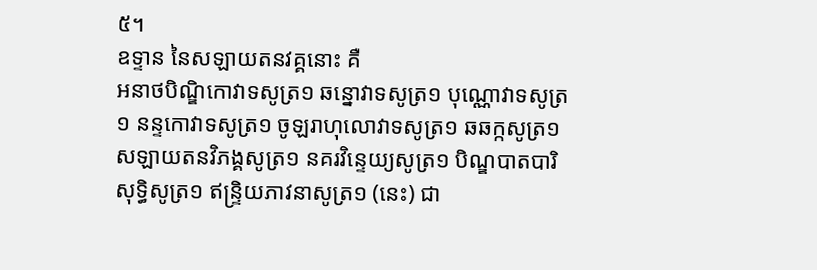៥។
ឧទ្ទាន នៃសឡាយតនវគ្គនោះ គឺ
អនាថបិណ្ឌិកោវាទសូត្រ១ ឆន្នោវាទសូត្រ១ បុណ្ណោវាទសូត្រ១ នន្ទកោវាទសូត្រ១ ចូឡរាហុលោវាទសូត្រ១ ឆឆក្កសូត្រ១ សឡាយតនវិភង្គសូត្រ១ នគរវិន្ទេយ្យសូត្រ១ បិណ្ឌបាតបារិសុទ្ធិសូត្រ១ ឥន្ទ្រិយភាវនាសូត្រ១ (នេះ) ជា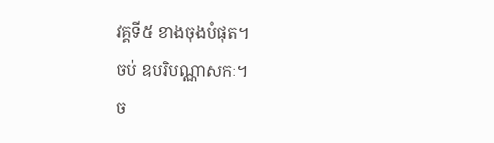វគ្គទី៥ ខាងចុងបំផុត។
ចប់ ឧបរិបណ្ណាសកៈ។
ច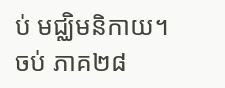ប់ មជ្ឈិមនិកាយ។
ចប់ ភាគ២៨